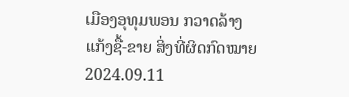ເມືອງອຸທຸມພອນ ກວາດລ້າງແກ້ງຊື້-ຂາຍ ສິ່ງທີ່ຜິດກົດໝາຍ
2024.09.11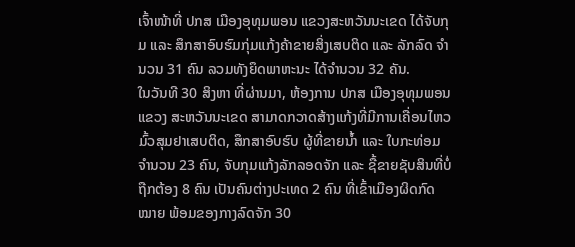ເຈົ້າໜ້າທີ່ ປກສ ເມືອງອຸທຸມພອນ ແຂວງສະຫວັນນະເຂດ ໄດ້ຈັບກຸມ ແລະ ສຶກສາອົບຮົມກຸ່ມແກ້ງຄ້າຂາຍສິ່ງເສບຕິດ ແລະ ລັກລົດ ຈໍານວນ 31 ຄົນ ລວມທັງຍຶດພາຫະນະ ໄດ້ຈໍານວນ 32 ຄັນ.
ໃນວັນທີ 30 ສິງຫາ ທີ່ຜ່ານມາ, ຫ້ອງການ ປກສ ເມືອງອຸທຸມພອນ ແຂວງ ສະຫວັນນະເຂດ ສາມາດກວາດສ້າງແກ້ງທີ່ມີການເຄື່ອນໄຫວມົ້ວສຸມຢາເສບຕິດ, ສຶກສາອົບຮົບ ຜູ້ທີ່ຂາຍນໍ້າ ແລະ ໃບກະທ່ອມ ຈໍານວນ 23 ຄົນ, ຈັບກຸມແກ້ງລັກລອດຈັກ ແລະ ຊື້ຂາຍຊັບສິນທີ່ບໍ່ຖືກຕ້ອງ 8 ຄົນ ເປັນຄົນຕ່າງປະເທດ 2 ຄົນ ທີ່ເຂົ້າເມືອງຜິດກົດ ໝາຍ ພ້ອມຂອງກາງລົດຈັກ 30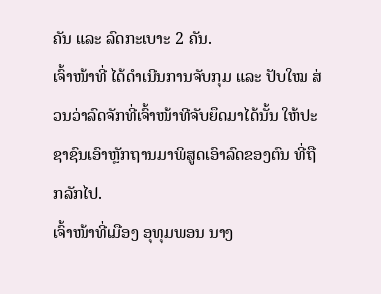ຄັນ ແລະ ລົດກະເບາະ 2 ຄັນ.
ເຈົ້າໜ້າທີ່ ໄດ້ດໍາເນີນການຈັບກຸມ ແລະ ປັບໃໝ ສ່ວນວ່າລົດຈັກທີ່ເຈົ້າໜ້າທີຈັບຍຶດມາໄດ້ນັ້ນ ໃຫ້ປະຊາຊົນເອົາຫຼັກຖານມາພິສູດເອົາລົດຂອງຕົນ ທີ່ຖືກລັກໄປ.
ເຈົ້າໜ້າທີ່ເມືອງ ອຸທຸມພອນ ນາງ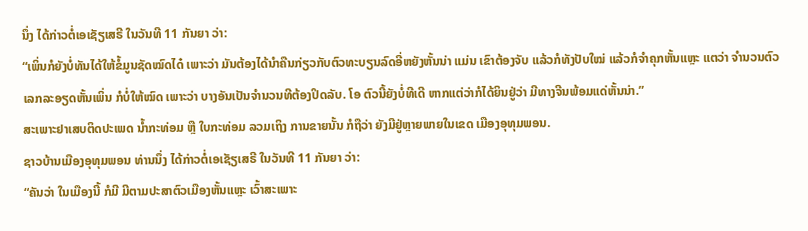ນຶ່ງ ໄດ້ກ່າວຕໍ່ເອເຊັຽເສຣີ ໃນວັນທີ 11 ກັນຍາ ວ່າ:
“ເພິ່ນກໍຍັງບໍ່ທັນໄດ້ໃຫ້ຂໍ້ມູນຊັດໝົດໄດ໋ ເພາະວ່າ ມັນຕ້ອງໄດ້ນໍາຄືນກ່ຽວກັບຕົວທະບຽນລົດອີ່ຫຍັງຫັ້ນນ່າ ແມ່ນ ເຂົາຕ້ອງຈັບ ແລ້ວກໍທັງປັບໃໝ່ ແລ້ວກໍຈໍາຄຸກຫັ້ນແຫຼະ ແຕວ່າ ຈໍານວນຕົວເລກລະອຽດຫັ້ນເພິ່ນ ກໍບໍ່ໃຫ້ໝົດ ເພາະວ່າ ບາງອັນເປັນຈໍານວນທີຕ້ອງປິດລັບ. ໂອ ຕົວນີ້ຍັງບໍ່ທີເດີ ຫາກແຕ່ວ່າກໍໄດ້ຍິນຢູ່ວ່າ ມີທາງຈີນພ້ອມແດ່ຫັ້ນນ່າ.”
ສະເພາະຢາເສບຕິດປະເພດ ນໍ້າກະທ່ອມ ຫຼື ໃບກະທ່ອມ ລວມເຖິງ ການຂາຍນັ້ນ ກໍຖືວ່າ ຍັງມີຢູ່ຫຼາຍພາຍໃນເຂດ ເມືອງອຸທຸມພອນ.
ຊາວບ້ານເມືອງອຸທຸມພອນ ທ່ານນຶ່ງ ໄດ້ກ່າວຕໍ່ເອເຊັຽເສຣີ ໃນວັນທີ 11 ກັນຍາ ວ່າ:
“ຄັນວ່າ ໃນເມືອງນີ້ ກໍມີ ມີຕາມປະສາຕົວເມືອງຫັ້ນແຫຼະ ເວົ້າສະເພາະ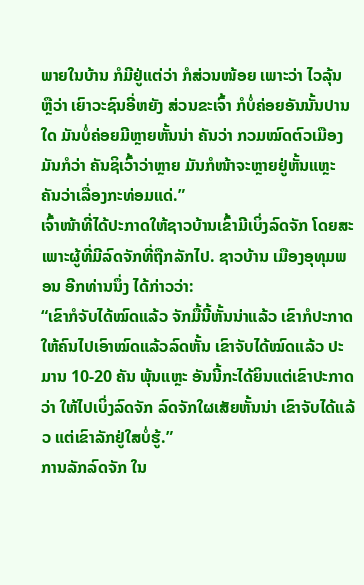ພາຍໃນບ້ານ ກໍມີຢູ່ແຕ່ວ່າ ກໍສ່ວນໜ້ອຍ ເພາະວ່າ ໄວລຸ້ນ ຫຼືວ່າ ເຍົາວະຊົນອີ່ຫຍັງ ສ່ວນຂະເຈົ້າ ກໍບໍ່ຄ່ອຍອັນນັ້ນປານໃດ ມັນບໍ່ຄ່ອຍມີຫຼາຍຫັ້ນນ່າ ຄັນວ່າ ກວມໝົດຕົວເມືອງ ມັນກໍວ່າ ຄັນຊິເວົ້າວ່າຫຼາຍ ມັນກໍໜ້າຈະຫຼາຍຢູ່ຫັ້ນແຫຼະ ຄັນວ່າເລື່ອງກະທ່ອມແດ່.”
ເຈົ້າໜ້າທີ່ໄດ້ປະກາດໃຫ້ຊາວບ້ານເຂົ້າມີເບິ່ງລົດຈັກ ໂດຍສະເພາະຜູ້ທີ່ມີລົດຈັກທີ່ຖືກລັກໄປ. ຊາວບ້ານ ເມືອງອຸທຸມພອນ ອີກທ່ານນຶ່ງ ໄດ້ກ່າວວ່າ:
“ເຂົາກໍຈັບໄດ້ໝົດແລ້ວ ຈັກມື້ນີ້ຫັ້ນນ່າແລ້ວ ເຂົາກໍປະກາດໃຫ້ຄົນໄປເອົາໝົດແລ້ວລົດຫັ້ນ ເຂົາຈັບໄດ້ໝົດແລ້ວ ປະມານ 10-20 ຄັນ ພຸ້ນແຫຼະ ອັນນີ້ກະໄດ້ຍິນແຕ່ເຂົາປະກາດວ່າ ໃຫ້ໄປເບິ່ງລົດຈັກ ລົດຈັກໃຜເສັຍຫັ້ນນ່າ ເຂົາຈັບໄດ້ແລ້ວ ແຕ່ເຂົາລັກຢູ່ໃສບໍ່ຮູ້.”
ການລັກລົດຈັກ ໃນ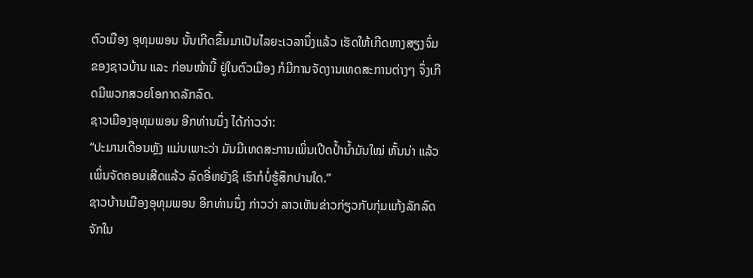ຕົວເມືອງ ອຸທຸມພອນ ນັ້ນເກີດຂຶ້ນມາເປັນໄລຍະເວລານຶ່ງແລ້ວ ເຮັດໃຫ້ເກີດຫາງສຽງຈົ່ມຂອງຊາວບ້ານ ແລະ ກ່ອນໜ້ານີ້ ຢູ່ໃນຕົວເມືອງ ກໍມີການຈັດງານເທດສະການຕ່າງໆ ຈຶ່ງເກີດມີພວກສວຍໂອກາດລັກລົດ.
ຊາວເມືອງອຸທຸມພອນ ອີກທ່ານນຶ່ງ ໄດ້ກ່າວວ່າ:
“ປະມານເດືອນຫຼັງ ແມ່ນເພາະວ່າ ມັນມີເທດສະການເພິ່ນເປີດປໍ້ານໍ້າມັນໃໝ່ ຫັ້ນນ່າ ແລ້ວເພິ່ນຈັດຄອນເສີດແລ້ວ ລົດອີ່ຫຍັງຊິ ເຮົາກໍບໍ່ຮູ້ສຶກປານໃດ.”
ຊາວບ້ານເມືອງອຸທຸມພອນ ອີກທ່ານນຶ່ງ ກ່າວວ່າ ລາວເຫັນຂ່າວກ່ຽວກັບກຸ່ມແກ້ງລັກລົດຈັກໃນ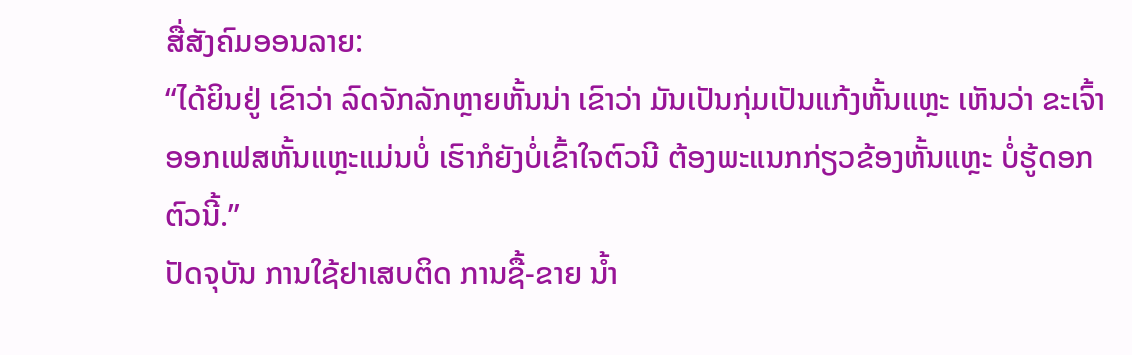ສື່ສັງຄົມອອນລາຍ:
“ໄດ້ຍິນຢູ່ ເຂົາວ່າ ລົດຈັກລັກຫຼາຍຫັ້ນນ່າ ເຂົາວ່າ ມັນເປັນກຸ່ມເປັນແກ້ງຫັ້ນແຫຼະ ເຫັນວ່າ ຂະເຈົ້າອອກເຟສຫັ້ນແຫຼະແມ່ນບໍ່ ເຮົາກໍຍັງບໍ່ເຂົ້າໃຈຕົວນີ ຕ້ອງພະແນກກ່ຽວຂ້ອງຫັ້ນແຫຼະ ບໍ່ຮູ້ດອກຕົວນີ້.”
ປັດຈຸບັນ ການໃຊ້ຢາເສບຕິດ ການຊື້-ຂາຍ ນໍ້າ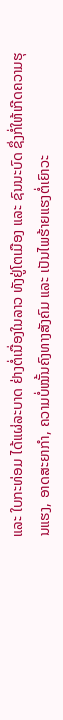ແລະ ໃບກະທ່ອມ ໄດ້ແຜ່ລະບາດ ຢ່າງຕໍ່ເນື່ອງໃນລາວ ທັງຢູ່ໂຕເມືອງ ແລະ ຊົນນະບົດ ຊຶ່ງກໍ່ໃຫ້ເກີດຄວາມຮຸນແຮງ, ອາດສະຍາກໍາ, ຄວາມບໍ່ໝັ້ນຄົງທາງສັງຄົມ ແລະ ເປັນໄພຮ້າຍແຮງຕໍ່ເຍົາວະ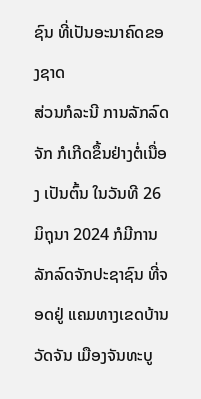ຊົນ ທີ່ເປັນອະນາຄົດຂອງຊາດ
ສ່ວນກໍລະນີ ການລັກລົດຈັກ ກໍເກີດຂຶ້ນຢ່າງຕໍ່ເນື່ອງ ເປັນຕົ້ນ ໃນວັນທີ 26 ມິຖຸນາ 2024 ກໍມີການລັກລົດຈັກປະຊາຊົນ ທີ່ຈອດຢູ່ ແຄມທາງເຂດບ້ານວັດຈັນ ເມືອງຈັນທະບູ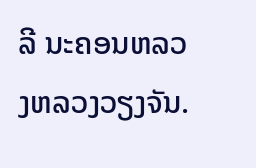ລີ ນະຄອນຫລວງຫລວງວຽງຈັນ.